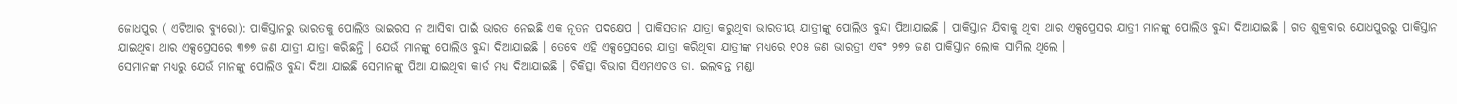ଜୋଧପୁର ( ଏଟିଆର ବ୍ୟୁରୋ): ପାକିସ୍ତାନରୁ ଭାରତକୁ ପୋଲିଓ ଭାଇରସ ନ ଆସିବା ପାଇଁ ଭାରତ ନେଇଛି ଏକ ନୂତନ ପଦକ୍ଷେପ । ପାକିସତାନ ଯାତ୍ରା କରୁଥିବା ଭାରତୀୟ ଯାତ୍ରୀଙ୍କୁ ପୋଲିଓ ବୁନ୍ଦା ପିଆଯାଇଛି । ପାକିସ୍ତାନ ଯିବାକୁ ଥିବା ଥାର ଏକ୍ସପ୍ରେସର ଯାତ୍ରୀ ମାନଙ୍କୁ ପୋଲିଓ ବୁନ୍ଦା ଦିଆଯାଇଛି । ଗତ ଶୁକ୍ରବାର ଯୋଧପୁରରୁ ପାକିସ୍ତାନ ଯାଇଥିବା ଥାର ଏକ୍ସପ୍ରେସରେ ୩୭୭ ଜଣ ଯାତ୍ରୀ ଯାତ୍ରା କରିଛନ୍ତି । ଯେଉଁ ମାନଙ୍କୁ ପୋଲିଓ ବୁନ୍ଦା ଦିଆଯାଇଛି । ତେବେ ଏହି ଏକ୍ସପ୍ରେସରେ ଯାତ୍ରା କରିଥିବା ଯାତ୍ରୀଙ୍କ ମଧ୍ୟରେ ୧୦୫ ଜଣ ଭାରତ୍ରୀ ଏବଂ ୨୭୨ ଜଣ ପାକିସ୍ତାନ ଲୋକ ସାମିଲ ଥିଲେ ।
ସେମାନଙ୍କ ମଧ୍ୟରୁ ଯେଉଁ ମାନଙ୍କୁ ପୋଲିଓ ବୁନ୍ଦା ଦିଆ ଯାଇଛି ସେମାନଙ୍କୁ ପିଆ ଯାଇଥିବା କାର୍ଡ ମଧ୍ୟ ଦିଆଯାଇଛି । ଚିକିତ୍ସା ବିଭାଗ ସିଏମଏଚଓ ଡା. ଇଲବନ୍ତ ମଣ୍ଡା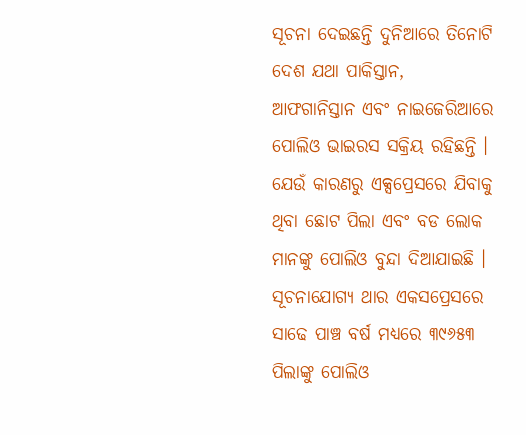ସୂଚନା ଦେଇଛନ୍ତି ଦୁନିଆରେ ତିନୋଟି ଦେଶ ଯଥା ପାକିସ୍ତାନ, ଆଫଗାନିସ୍ତାନ ଏବଂ ନାଇଜେରିଆରେ ପୋଲିଓ ଭାଇରସ ସକ୍ରିୟ ରହିଛନ୍ତି । ଯେଉଁ କାରଣରୁ ଏକ୍ସପ୍ରେସରେ ଯିବାକୁ ଥିବା ଛୋଟ ପିଲା ଏବଂ ବଡ ଲୋକ ମାନଙ୍କୁ ପୋଲିଓ ବୁନ୍ଦା ଦିଆଯାଇଛି ।
ସୂଚନାଯୋଗ୍ୟ ଥାର ଏକସପ୍ରେସରେ ସାଢେ ପାଞ୍ଚ ବର୍ଷ ମଧ୍ୟରେ ୩୯୬୫୩ ପିଲାଙ୍କୁ ପୋଲିଓ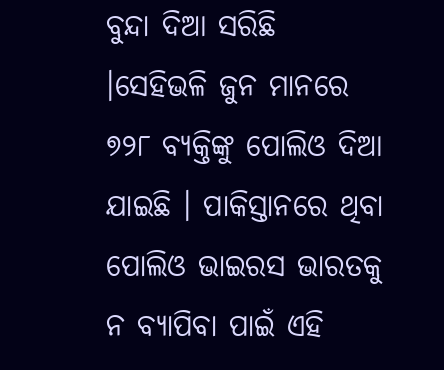ବୁନ୍ଦା ଦିଆ ସରିଛି ।ସେହିଭଳି ଜୁନ ମାନରେ ୭୨୮ ବ୍ୟକ୍ତିଙ୍କୁ ପୋଲିଓ ଦିଆ ଯାଇଛି । ପାକିସ୍ତାନରେ ଥିବା ପୋଲିଓ ଭାଇରସ ଭାରତକୁ ନ ବ୍ୟାପିବା ପାଇଁ ଏହି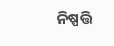ନିଷ୍ପତ୍ତି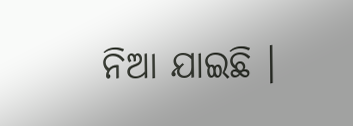ନିଆ ଯାଇଛି ।